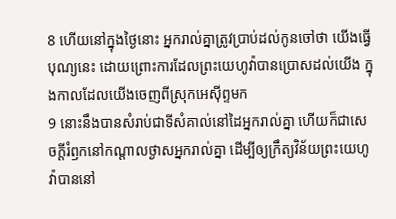8 ហើយនៅក្នុងថ្ងៃនោះ អ្នករាល់គ្នាត្រូវប្រាប់ដល់កូនចៅថា យើងធ្វើបុណ្យនេះ ដោយព្រោះការដែលព្រះយេហូវ៉ាបានប្រោសដល់យើង ក្នុងកាលដែលយើងចេញពីស្រុកអេស៊ីព្ទមក
9 នោះនឹងបានសំរាប់ជាទីសំគាល់នៅដៃអ្នករាល់គ្នា ហើយក៏ជាសេចក្ដីរំឭកនៅកណ្តាលថ្ងាសអ្នករាល់គ្នា ដើម្បីឲ្យក្រឹត្យវិន័យព្រះយេហូវ៉ាបាននៅ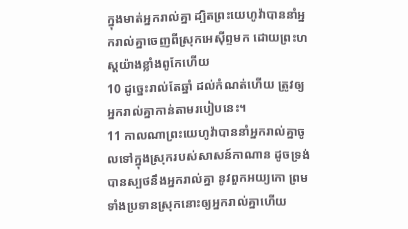ក្នុងមាត់អ្នករាល់គ្នា ដ្បិតព្រះយេហូវ៉ាបាននាំអ្នករាល់គ្នាចេញពីស្រុកអេស៊ីព្ទមក ដោយព្រះហស្តយ៉ាងខ្លាំងពូកែហើយ
10 ដូច្នេះរាល់តែឆ្នាំ ដល់កំណត់ហើយ ត្រូវឲ្យអ្នករាល់គ្នាកាន់តាមរបៀបនេះ។
11 កាលណាព្រះយេហូវ៉ាបាននាំអ្នករាល់គ្នាចូលទៅក្នុងស្រុករបស់សាសន៍កាណាន ដូចទ្រង់បានស្បថនឹងអ្នករាល់គ្នា នូវពួកអយ្យកោ ព្រមទាំងប្រទានស្រុកនោះឲ្យអ្នករាល់គ្នាហើយ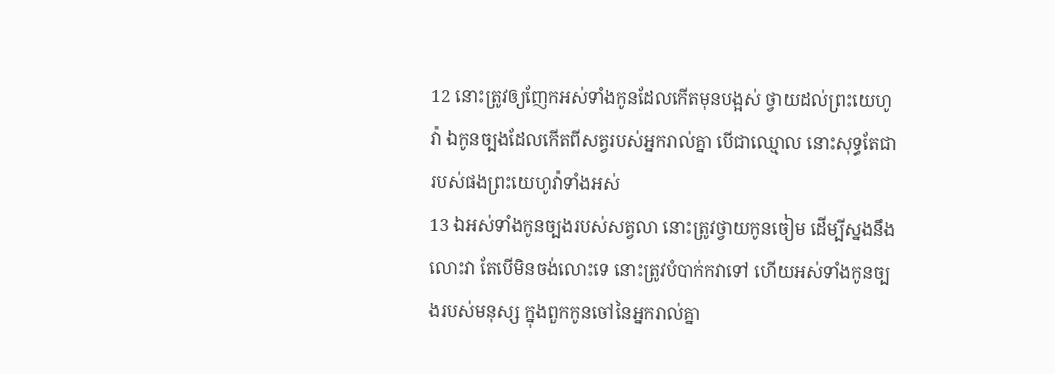12 នោះត្រូវឲ្យញែកអស់ទាំងកូនដែលកើតមុនបង្អស់ ថ្វាយដល់ព្រះយេហូវ៉ា ឯកូនច្បងដែលកើតពីសត្វរបស់អ្នករាល់គ្នា បើជាឈ្មោល នោះសុទ្ធតែជារបស់ផងព្រះយេហូវ៉ាទាំងអស់
13 ឯអស់ទាំងកូនច្បងរបស់សត្វលា នោះត្រូវថ្វាយកូនចៀម ដើម្បីស្នងនឹងលោះវា តែបើមិនចង់លោះទេ នោះត្រូវបំបាក់កវាទៅ ហើយអស់ទាំងកូនច្បងរបស់មនុស្ស ក្នុងពួកកូនចៅនៃអ្នករាល់គ្នា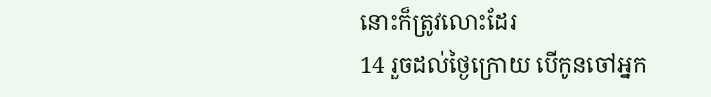នោះក៏ត្រូវលោះដែរ
14 រួចដល់ថ្ងៃក្រោយ បើកូនចៅអ្នក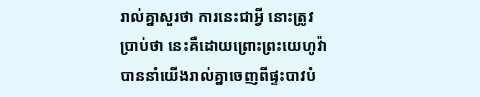រាល់គ្នាសួរថា ការនេះជាអ្វី នោះត្រូវប្រាប់ថា នេះគឺដោយព្រោះព្រះយេហូវ៉ាបាននាំយើងរាល់គ្នាចេញពីផ្ទះបាវបំ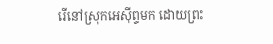រើនៅស្រុកអេស៊ីព្ទមក ដោយព្រះ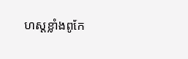ហស្តខ្លាំងពូកែ